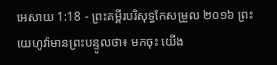អេសាយ 1:18 - ព្រះគម្ពីរបរិសុទ្ធកែសម្រួល ២០១៦ ព្រះយេហូវ៉ាមានព្រះបន្ទូលថា៖ មកចុះ យើង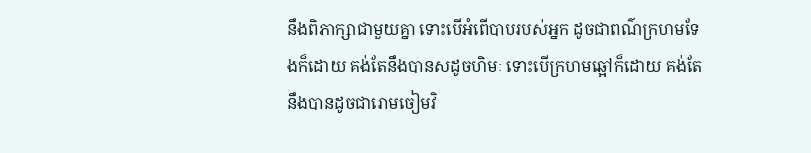នឹងពិភាក្សាជាមួយគ្នា ទោះបើអំពើបាបរបស់អ្នក ដូចជាពណ៌ក្រហមទែងក៏ដោយ គង់តែនឹងបានសដូចហិមៈ ទោះបើក្រហមឆ្អៅក៏ដោយ គង់តែនឹងបានដូចជារោមចៀមវិ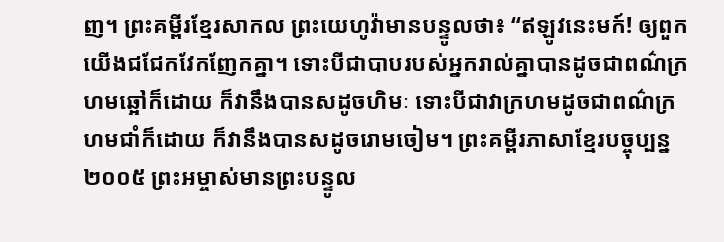ញ។ ព្រះគម្ពីរខ្មែរសាកល ព្រះយេហូវ៉ាមានបន្ទូលថា៖ “ឥឡូវនេះមក៍! ឲ្យពួកយើងជជែកវែកញែកគ្នា។ ទោះបីជាបាបរបស់អ្នករាល់គ្នាបានដូចជាពណ៌ក្រហមឆ្អៅក៏ដោយ ក៏វានឹងបានសដូចហិមៈ ទោះបីជាវាក្រហមដូចជាពណ៌ក្រហមជាំក៏ដោយ ក៏វានឹងបានសដូចរោមចៀម។ ព្រះគម្ពីរភាសាខ្មែរបច្ចុប្បន្ន ២០០៥ ព្រះអម្ចាស់មានព្រះបន្ទូល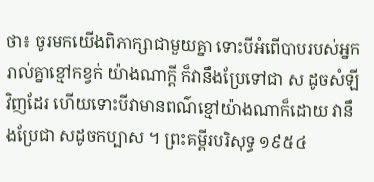ថា៖ ចូរមកយើងពិភាក្សាជាមួយគ្នា ទោះបីអំពើបាបរបស់អ្នករាល់គ្នាខ្មៅកខ្វក់ យ៉ាងណាក្ដី ក៏វានឹងប្រែទៅជា ស ដូចសំឡីវិញដែរ ហើយទោះបីវាមានពណ៌ខ្មៅយ៉ាងណាក៏ដោយ វានឹងប្រែជា សដូចកប្បាស ។ ព្រះគម្ពីរបរិសុទ្ធ ១៩៥៤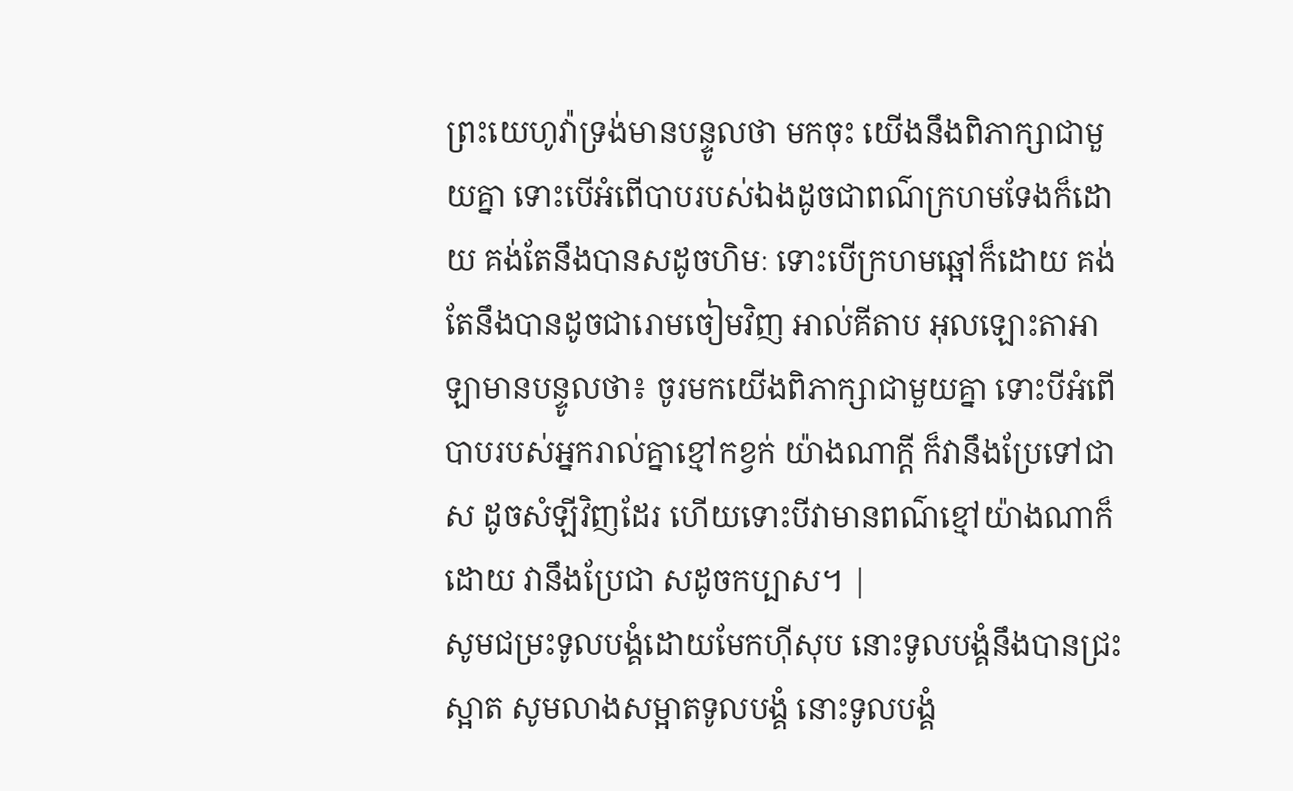ព្រះយេហូវ៉ាទ្រង់មានបន្ទូលថា មកចុះ យើងនឹងពិភាក្សាជាមួយគ្នា ទោះបើអំពើបាបរបស់ឯងដូចជាពណ៌ក្រហមទែងក៏ដោយ គង់តែនឹងបានសដូចហិមៈ ទោះបើក្រហមឆ្អៅក៏ដោយ គង់តែនឹងបានដូចជារោមចៀមវិញ អាល់គីតាប អុលឡោះតាអាឡាមានបន្ទូលថា៖ ចូរមកយើងពិភាក្សាជាមួយគ្នា ទោះបីអំពើបាបរបស់អ្នករាល់គ្នាខ្មៅកខ្វក់ យ៉ាងណាក្ដី ក៏វានឹងប្រែទៅជា ស ដូចសំឡីវិញដែរ ហើយទោះបីវាមានពណ៌ខ្មៅយ៉ាងណាក៏ដោយ វានឹងប្រែជា សដូចកប្បាស។ |
សូមជម្រះទូលបង្គំដោយមែកហ៊ីសុប នោះទូលបង្គំនឹងបានជ្រះស្អាត សូមលាងសម្អាតទូលបង្គំ នោះទូលបង្គំ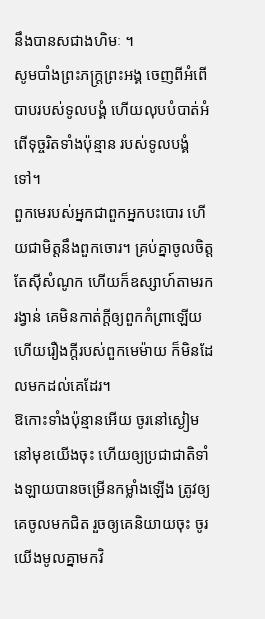នឹងបានសជាងហិមៈ ។
សូមបាំងព្រះភក្ត្រព្រះអង្គ ចេញពីអំពើបាបរបស់ទូលបង្គំ ហើយលុបបំបាត់អំពើទុច្ចរិតទាំងប៉ុន្មាន របស់ទូលបង្គំទៅ។
ពួកមេរបស់អ្នកជាពួកអ្នកបះបោរ ហើយជាមិត្តនឹងពួកចោរ។ គ្រប់គ្នាចូលចិត្តតែស៊ីសំណូក ហើយក៏ឧស្សាហ៍តាមរករង្វាន់ គេមិនកាត់ក្តីឲ្យពួកកំព្រាឡើយ ហើយរឿងក្តីរបស់ពួកមេម៉ាយ ក៏មិនដែលមកដល់គេដែរ។
ឱកោះទាំងប៉ុន្មានអើយ ចូរនៅស្ងៀមនៅមុខយើងចុះ ហើយឲ្យប្រជាជាតិទាំងឡាយបានចម្រើនកម្លាំងឡើង ត្រូវឲ្យគេចូលមកជិត រួចឲ្យគេនិយាយចុះ ចូរយើងមូលគ្នាមកវិ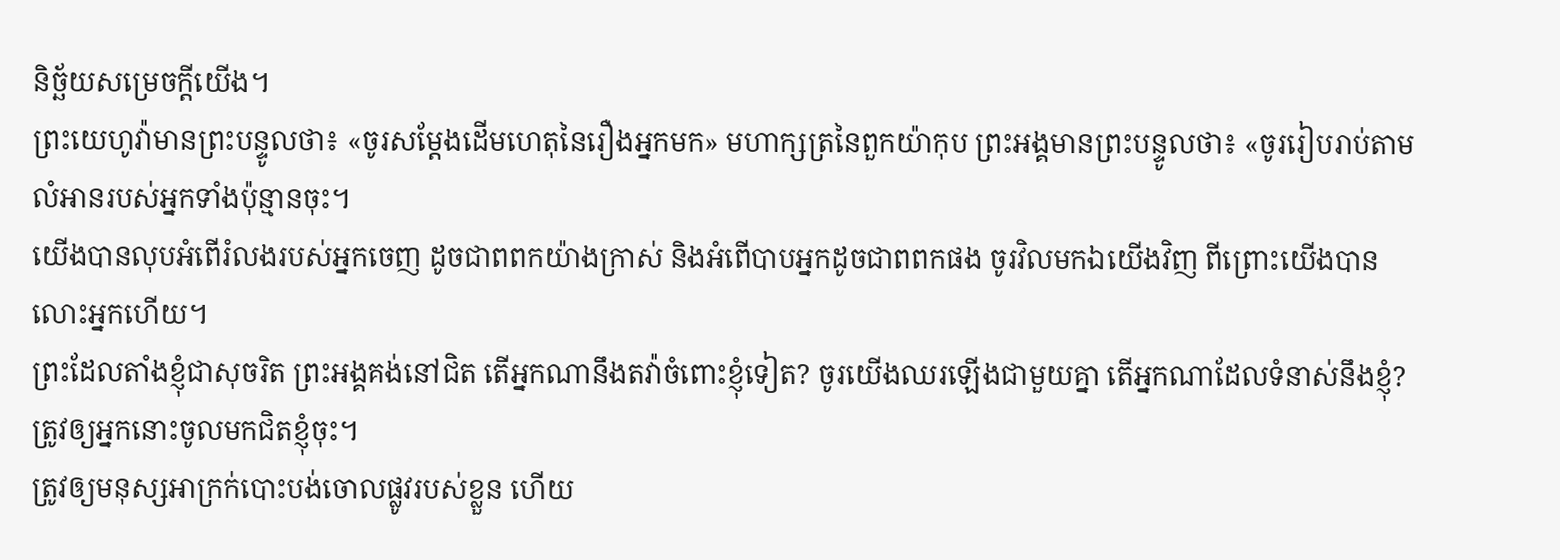និច្ឆ័យសម្រេចក្តីយើង។
ព្រះយេហូវ៉ាមានព្រះបន្ទូលថា៖ «ចូរសម្ដែងដើមហេតុនៃរឿងអ្នកមក» មហាក្សត្រនៃពួកយ៉ាកុប ព្រះអង្គមានព្រះបន្ទូលថា៖ «ចូររៀបរាប់តាមលំអានរបស់អ្នកទាំងប៉ុន្មានចុះ។
យើងបានលុបអំពើរំលងរបស់អ្នកចេញ ដូចជាពពកយ៉ាងក្រាស់ និងអំពើបាបអ្នកដូចជាពពកផង ចូរវិលមកឯយើងវិញ ពីព្រោះយើងបានលោះអ្នកហើយ។
ព្រះដែលតាំងខ្ញុំជាសុចរិត ព្រះអង្គគង់នៅជិត តើអ្នកណានឹងតវ៉ាចំពោះខ្ញុំទៀត? ចូរយើងឈរឡើងជាមួយគ្នា តើអ្នកណាដែលទំនាស់នឹងខ្ញុំ? ត្រូវឲ្យអ្នកនោះចូលមកជិតខ្ញុំចុះ។
ត្រូវឲ្យមនុស្សអាក្រក់បោះបង់ចោលផ្លូវរបស់ខ្លួន ហើយ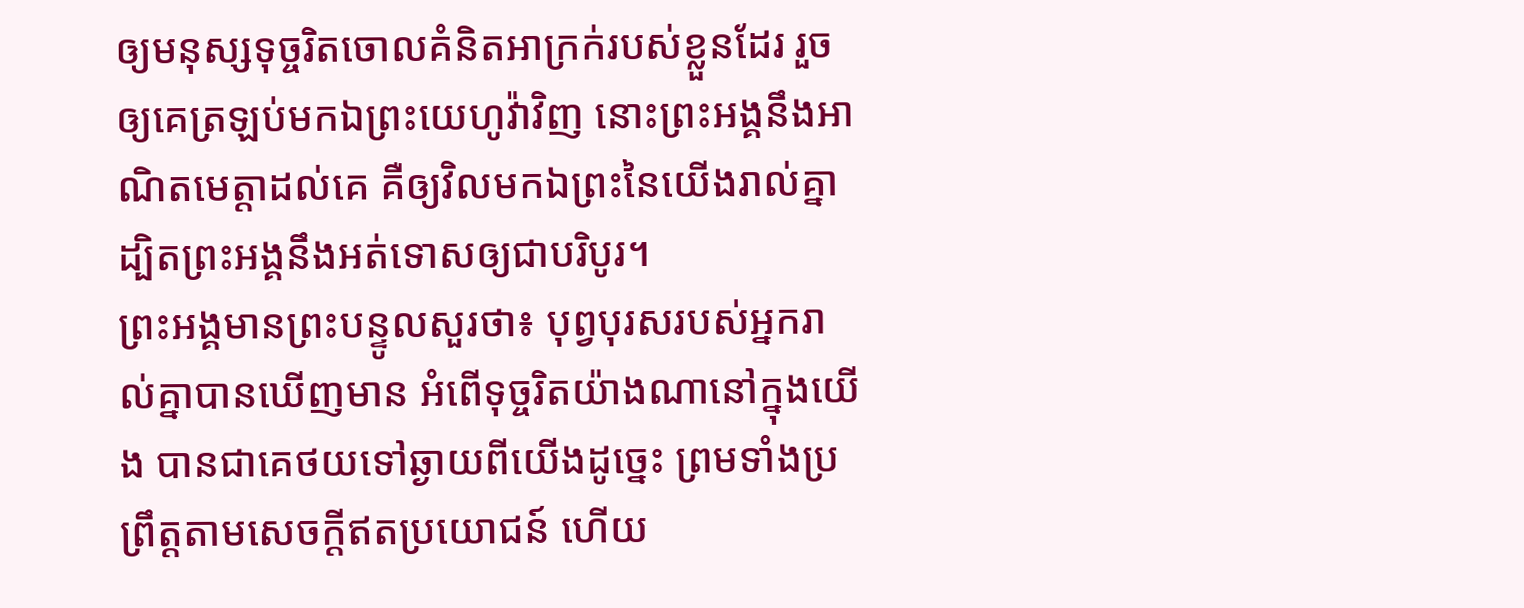ឲ្យមនុស្សទុច្ចរិតចោលគំនិតអាក្រក់របស់ខ្លួនដែរ រួចឲ្យគេត្រឡប់មកឯព្រះយេហូវ៉ាវិញ នោះព្រះអង្គនឹងអាណិតមេត្តាដល់គេ គឺឲ្យវិលមកឯព្រះនៃយើងរាល់គ្នា ដ្បិតព្រះអង្គនឹងអត់ទោសឲ្យជាបរិបូរ។
ព្រះអង្គមានព្រះបន្ទូលសួរថា៖ បុព្វបុរសរបស់អ្នករាល់គ្នាបានឃើញមាន អំពើទុច្ចរិតយ៉ាងណានៅក្នុងយើង បានជាគេថយទៅឆ្ងាយពីយើងដូច្នេះ ព្រមទាំងប្រព្រឹត្តតាមសេចក្ដីឥតប្រយោជន៍ ហើយ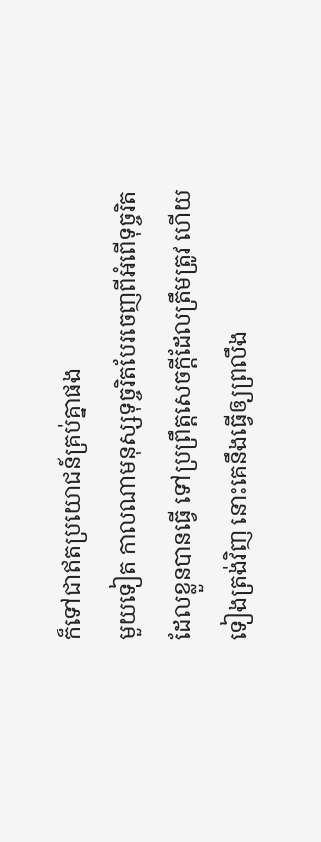ក៏ទៅជាឥតប្រយោជន៍គ្រប់គ្នាផង
មួយទៀត កាលណាមនុស្សទុច្ចរិតបែរចេញពីអំពើទុច្ចរិត ដែលខ្លួនបានធ្វើ ទៅប្រព្រឹត្តសេចក្ដីដែលត្រឹមត្រូវ ហើយទៀងត្រង់វិញ នោះគេនឹងធ្វើឲ្យព្រលឹង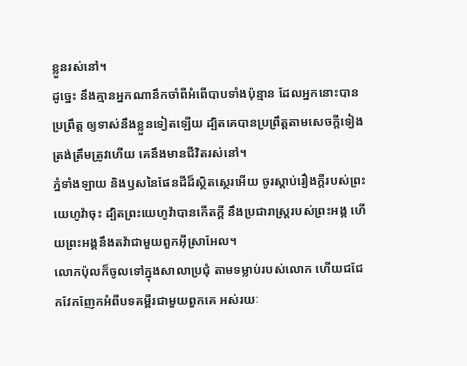ខ្លួនរស់នៅ។
ដូច្នេះ នឹងគ្មានអ្នកណានឹកចាំពីអំពើបាបទាំងប៉ុន្មាន ដែលអ្នកនោះបានប្រព្រឹត្ត ឲ្យទាស់នឹងខ្លួនទៀតឡើយ ដ្បិតគេបានប្រព្រឹត្តតាមសេចក្ដីទៀងត្រង់ត្រឹមត្រូវហើយ គេនឹងមានជីវិតរស់នៅ។
ភ្នំទាំងឡាយ និងឫសនៃផែនដីដ៏ស្ថិតស្ថេរអើយ ចូរស្តាប់រឿងក្ដីរបស់ព្រះយេហូវ៉ាចុះ ដ្បិតព្រះយេហូវ៉ាបានកើតក្ដី នឹងប្រជារាស្ត្ររបស់ព្រះអង្គ ហើយព្រះអង្គនឹងតវ៉ាជាមួយពួកអ៊ីស្រាអែល។
លោកប៉ុលក៏ចូលទៅក្នុងសាលាប្រជុំ តាមទម្លាប់របស់លោក ហើយជជែកវែកញែកអំពីបទគម្ពីរជាមួយពួកគេ អស់រយៈ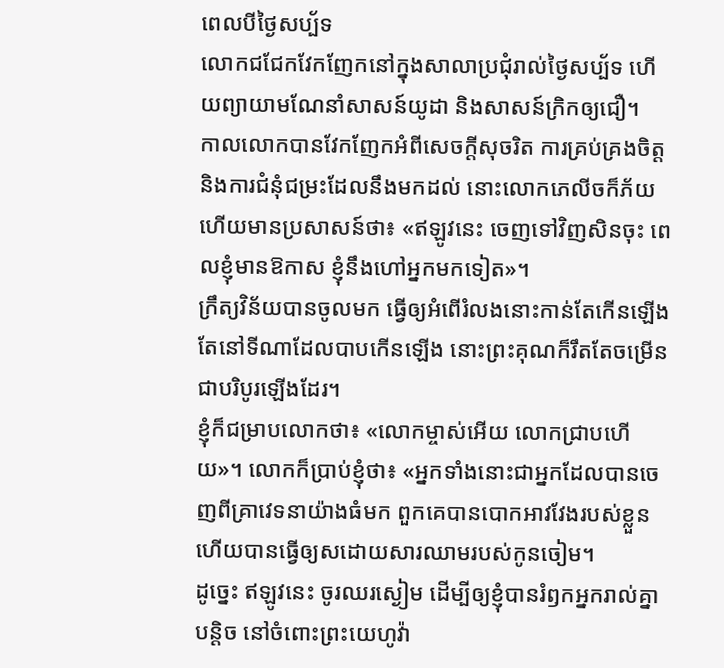ពេលបីថ្ងៃសប្ប័ទ
លោកជជែកវែកញែកនៅក្នុងសាលាប្រជុំរាល់ថ្ងៃសប្ប័ទ ហើយព្យាយាមណែនាំសាសន៍យូដា និងសាសន៍ក្រិកឲ្យជឿ។
កាលលោកបានវែកញែកអំពីសេចក្តីសុចរិត ការគ្រប់គ្រងចិត្ត និងការជំនុំជម្រះដែលនឹងមកដល់ នោះលោកភេលីចក៏ភ័យ ហើយមានប្រសាសន៍ថា៖ «ឥឡូវនេះ ចេញទៅវិញសិនចុះ ពេលខ្ញុំមានឱកាស ខ្ញុំនឹងហៅអ្នកមកទៀត»។
ក្រឹត្យវិន័យបានចូលមក ធ្វើឲ្យអំពើរំលងនោះកាន់តែកើនឡើង តែនៅទីណាដែលបាបកើនឡើង នោះព្រះគុណក៏រឹតតែចម្រើនជាបរិបូរឡើងដែរ។
ខ្ញុំក៏ជម្រាបលោកថា៖ «លោកម្ចាស់អើយ លោកជ្រាបហើយ»។ លោកក៏ប្រាប់ខ្ញុំថា៖ «អ្នកទាំងនោះជាអ្នកដែលបានចេញពីគ្រាវេទនាយ៉ាងធំមក ពួកគេបានបោកអាវវែងរបស់ខ្លួន ហើយបានធ្វើឲ្យសដោយសារឈាមរបស់កូនចៀម។
ដូច្នេះ ឥឡូវនេះ ចូរឈរស្ងៀម ដើម្បីឲ្យខ្ញុំបានរំឭកអ្នករាល់គ្នាបន្តិច នៅចំពោះព្រះយេហូវ៉ា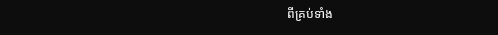ពីគ្រប់ទាំង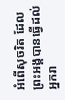អំពើសុចរិត ដែលព្រះអង្គបានធ្វើដល់អ្នករា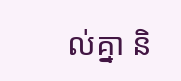ល់គ្នា និ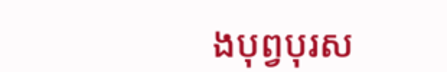ងបុព្វបុរស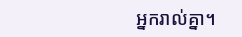អ្នករាល់គ្នា។